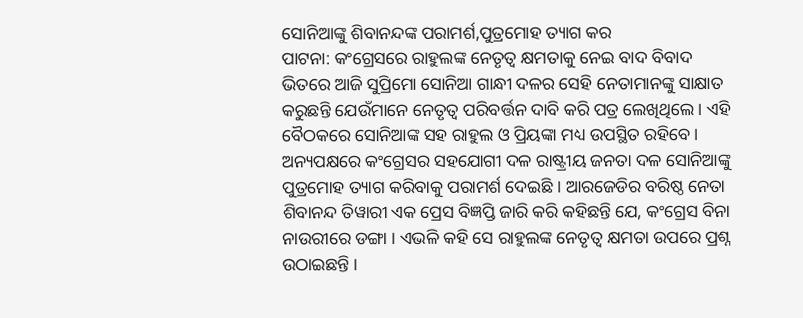ସୋନିଆଙ୍କୁ ଶିବାନନ୍ଦଙ୍କ ପରାମର୍ଶ,ପୁତ୍ରମୋହ ତ୍ୟାଗ କର
ପାଟନା: କଂଗ୍ରେସରେ ରାହୁଲଙ୍କ ନେତୃତ୍ୱ କ୍ଷମତାକୁ ନେଇ ବାଦ ବିବାଦ ଭିତରେ ଆଜି ସୁପ୍ରିମୋ ସୋନିଆ ଗାନ୍ଧୀ ଦଳର ସେହି ନେତାମାନଙ୍କୁ ସାକ୍ଷାତ କରୁଛନ୍ତି ଯେଉଁମାନେ ନେତୃତ୍ୱ ପରିବର୍ତ୍ତନ ଦାବି କରି ପତ୍ର ଲେଖିଥିଲେ । ଏହି ବୈଠକରେ ସୋନିଆଙ୍କ ସହ ରାହୁଲ ଓ ପ୍ରିୟଙ୍କା ମଧ୍ୟ ଉପସ୍ଥିତ ରହିବେ । ଅନ୍ୟପକ୍ଷରେ କଂଗ୍ରେସର ସହଯୋଗୀ ଦଳ ରାଷ୍ଟ୍ରୀୟ ଜନତା ଦଳ ସୋନିଆଙ୍କୁ ପୁତ୍ରମୋହ ତ୍ୟାଗ କରିବାକୁ ପରାମର୍ଶ ଦେଇଛି । ଆରଜେଡିର ବରିଷ୍ଠ ନେତା ଶିବାନନ୍ଦ ତିୱାରୀ ଏକ ପ୍ରେସ ବିଜ୍ଞପ୍ତି ଜାରି କରି କହିଛନ୍ତି ଯେ, କଂଗ୍ରେସ ବିନା ନାଉରୀରେ ଡଙ୍ଗା । ଏଭଳି କହି ସେ ରାହୁଲଙ୍କ ନେତୃତ୍ୱ କ୍ଷମତା ଉପରେ ପ୍ରଶ୍ନ ଉଠାଇଛନ୍ତି ।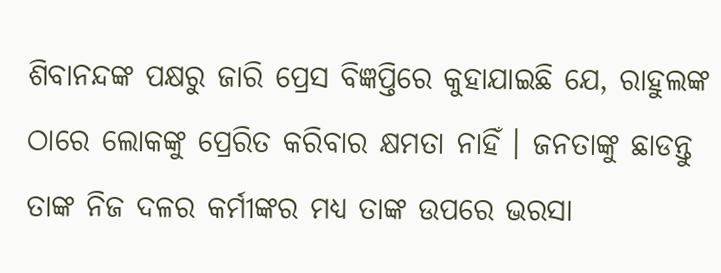ଶିବାନନ୍ଦଙ୍କ ପକ୍ଷରୁ ଜାରି ପ୍ରେସ ବିଜ୍ଞପ୍ତିରେ କୁହାଯାଇଛି ଯେ, ରାହୁଲଙ୍କ ଠାରେ ଲୋକଙ୍କୁ ପ୍ରେରିତ କରିବାର କ୍ଷମତା ନାହିଁ । ଜନତାଙ୍କୁ ଛାଡନ୍ତୁ ତାଙ୍କ ନିଜ ଦଳର କର୍ମୀଙ୍କର ମଧ୍ୟ ତାଙ୍କ ଉପରେ ଭରସା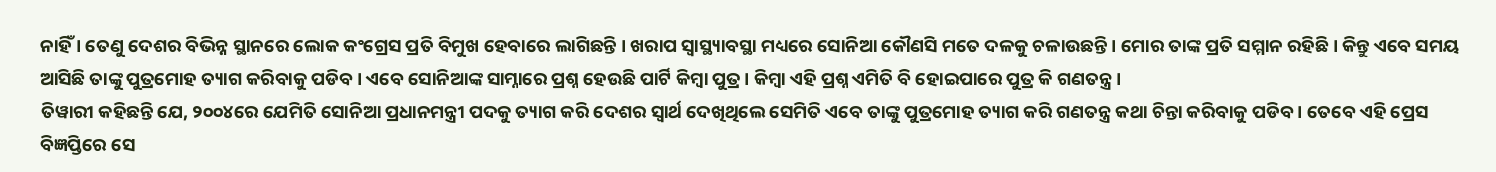ନାହିଁ । ତେଣୁ ଦେଶର ବିଭିନ୍ନ ସ୍ଥାନରେ ଲୋକ କଂଗ୍ରେସ ପ୍ରତି ବିମୁଖ ହେବାରେ ଲାଗିଛନ୍ତି । ଖରାପ ସ୍ୱାସ୍ଥ୍ୟାବସ୍ଥା ମଧ୍ୟରେ ସୋନିଆ କୌଣସି ମତେ ଦଳକୁ ଚଳାଉଛନ୍ତି । ମୋର ତାଙ୍କ ପ୍ରତି ସମ୍ମାନ ରହିଛି । କିନ୍ତୁ ଏବେ ସମୟ ଆସିଛି ତାଙ୍କୁ ପୁତ୍ରମୋହ ତ୍ୟାଗ କରିବାକୁ ପଡିବ । ଏବେ ସୋନିଆଙ୍କ ସାମ୍ନାରେ ପ୍ରଶ୍ନ ହେଉଛି ପାର୍ଟି କିମ୍ବା ପୁତ୍ର । କିମ୍ବା ଏହି ପ୍ରଶ୍ନ ଏମିତି ବି ହୋଇପାରେ ପୁତ୍ର କି ଗଣତନ୍ତ୍ର ।
ତିୱାରୀ କହିଛନ୍ତି ଯେ, ୨୦୦୪ରେ ଯେମିତି ସୋନିଆ ପ୍ରଧାନମନ୍ତ୍ରୀ ପଦକୁ ତ୍ୟାଗ କରି ଦେଶର ସ୍ୱାର୍ଥ ଦେଖିଥିଲେ ସେମିତି ଏବେ ତାଙ୍କୁ ପୁତ୍ରମୋହ ତ୍ୟାଗ କରି ଗଣତନ୍ତ୍ର କଥା ଚିନ୍ତା କରିବାକୁ ପଡିବ । ତେବେ ଏହି ପ୍ରେସ ବିଜ୍ଞପ୍ତିରେ ସେ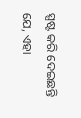ସ୍ପଷ୍ଟ କରି ଦେଇଛନ୍ତି ଯେ, ଏହା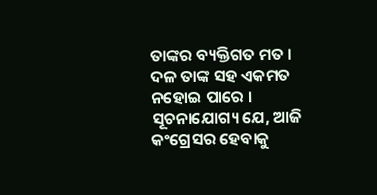ତାଙ୍କର ବ୍ୟକ୍ତିଗତ ମତ । ଦଳ ତାଙ୍କ ସହ ଏକମତ ନହୋଇ ପାରେ । ସୂଚନାଯୋଗ୍ୟ ଯେ, ଆଜି କଂଗ୍ରେସର ହେବାକୁ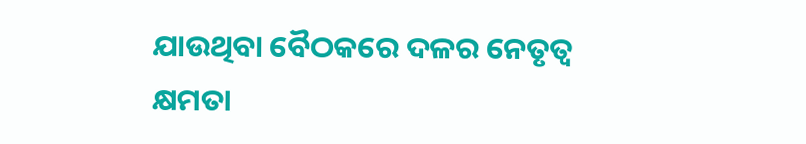ଯାଉଥିବା ବୈଠକରେ ଦଳର ନେତୃତ୍ୱ କ୍ଷମତା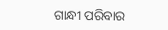ଗାନ୍ଧୀ ପରିବାର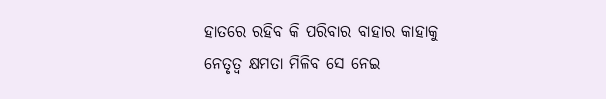ହାତରେ ରହିବ କି ପରିବାର ବାହାର କାହାକୁ ନେତୃତ୍ୱ କ୍ଷମତା ମିଳିବ ସେ ନେଇ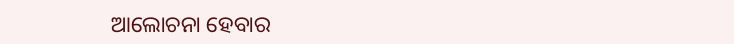ଆଲୋଚନା ହେବାର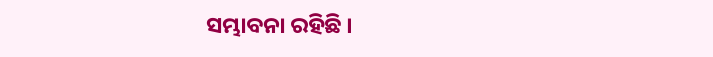ସମ୍ଭାବନା ରହିଛି ।